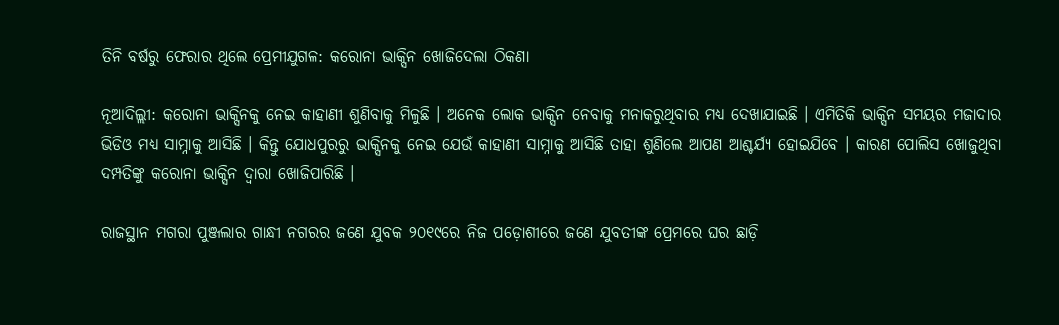ତିନି ବର୍ଷରୁ ଫେରାର ଥିଲେ ପ୍ରେମୀଯୁଗଳ: କରୋନା ଭାକ୍ସିନ ଖୋଜିଦେଲା ଠିକଣା

ନୂଆଦିଲ୍ଲୀ: କରୋନା ଭାକ୍ସିନକୁ ନେଇ କାହାଣୀ ଶୁଣିବାକୁ ମିଳୁଛି । ଅନେକ ଲୋକ ଭାକ୍ସିନ ନେବାକୁ ମନାକରୁଥିବାର ମଧ୍ୟ ଦେଖାଯାଇଛି । ଏମିତିକି ଭାକ୍ସିନ ସମୟର ମଜାଦାର ଭିଡିଓ ମଧ୍ୟ ସାମ୍ନାକୁ ଆସିଛି । କିନ୍ତୁ ଯୋଧପୁରରୁ ଭାକ୍ସିନକୁ ନେଇ ଯେଉଁ କାହାଣୀ ସାମ୍ନାକୁ ଆସିଛି ତାହା ଶୁଣିଲେ ଆପଣ ଆଶ୍ଚର୍ଯ୍ୟ ହୋଇଯିବେ । କାରଣ ପୋଲିସ ଖୋଜୁଥିବା ଦମ୍ପତିଙ୍କୁ କରୋନା ଭାକ୍ସିନ ଦ୍ୱାରା ଖୋଜିପାରିଛି ।

ରାଜସ୍ଥାନ ମଗରା ପୁଞ୍ଜଲାର ଗାନ୍ଧୀ ନଗରର ଜଣେ ଯୁବକ ୨୦୧୯ରେ ନିଜ ପଡ଼ୋଶୀରେ ଜଣେ ଯୁବତୀଙ୍କ ପ୍ରେମରେ ଘର ଛାଡ଼ି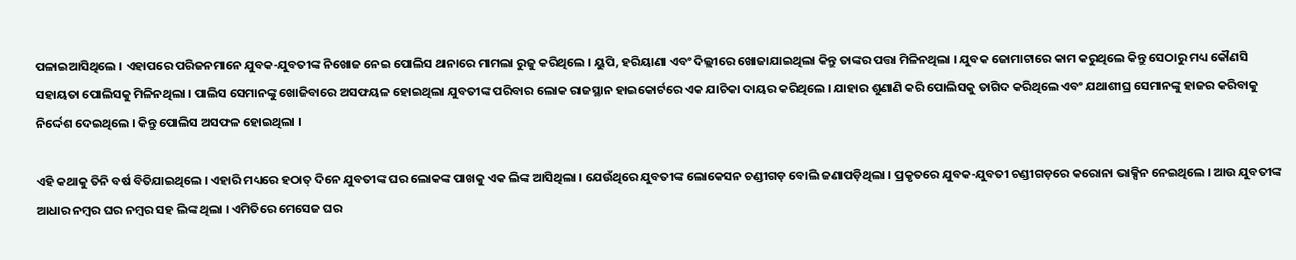ପଳାଇଆସିଥିଲେ । ଏହାପରେ ପରିଜନମାନେ ଯୁବକ-ଯୁବତୀଙ୍କ ନିଖୋଜ ନେଇ ପୋଲିସ ଥାନାରେ ମାମଲା ରୁଜୁ କରିଥିଲେ । ୟୁପି, ହରିୟାଣା ଏବଂ ଦିଲ୍ଲୀରେ ଖୋଜାଯାଇଥିଲା କିନ୍ତୁ ତାଙ୍କର ପତ୍ତା ମିଳିନଥିଲା । ଯୁବକ ଜୋମାଟାରେ କାମ କରୁଥିଲେ କିନ୍ତୁ ସେଠାରୁ ମଧ୍ୟ କୌଣସି ସହାୟତା ପୋଲିସକୁ ମିଳିନଥିଲା । ପାଲିସ ସେମାନଙ୍କୁ ଖୋଜିବାରେ ଅସଫୟଳ ହୋଇଥିଲା ଯୁବତୀଙ୍କ ପରିବାର ଲୋକ ରାଜସ୍ଥାନ ହାଇକୋର୍ଟରେ ଏକ ଯାଚିକା ଦାୟର କରିଥିଲେ । ଯାହାର ଶୁଣାଣି କରି ପୋଲିସକୁ ତାଗିଦ କରିଥିଲେ ଏବଂ ଯଥାଶୀଘ୍ର ସେମାନଙ୍କୁ ହାଜର କରିବାକୁ ନିର୍ଦ୍ଦେଶ ଦେଇଥିଲେ । କିନ୍ତୁ ପୋଲିସ ଅସଫଳ ହୋଇଥିଲା ।

ଏହି କଥାକୁ ତିନି ବର୍ଷ ବିତିଯାଇଥିଲେ । ଏହାରି ମଧ୍ୟରେ ହଠାତ୍ ଦିନେ ଯୁବତୀଙ୍କ ଘର ଲୋକଙ୍କ ପାଖକୁ ଏକ ଲିଙ୍କ ଆସିଥିଲା । ଯେଉଁଥିରେ ଯୁବତୀଙ୍କ ଲୋକେସନ ଚଣ୍ଡୀଗଡ଼ ବୋଲି ଜଣାପଡ଼ିଥିଲା । ପ୍ରକୃତରେ ଯୁବକ-ଯୁବତୀ ଚଣ୍ଡୀଗଡ଼ରେ କରୋନା ଭାକ୍ସିନ ନେଇଥିଲେ । ଆଉ ଯୁବତୀଙ୍କ ଆଧାର ନମ୍ବର ଘର ନମ୍ବର ସହ ଲିଙ୍କ ଥିଲା । ଏମିତିରେ ମେସେଜ ଘର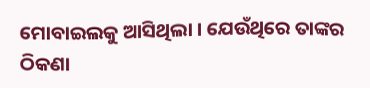ମୋବାଇଲକୁ ଆସିଥିଲା । ଯେଉଁଥିରେ ତାଙ୍କର ଠିକଣା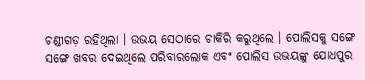ଚଣ୍ଡୀଗଡ଼ ରହିଥିଲା । ଉଭୟ ସେଠାରେ ଚାକିରି କରୁଥିଲେ । ପୋଲିସକୁ ସଙ୍ଗେ ସଙ୍ଗେ ଖବର ଦେଇଥିଲେ ପରିବାରଲୋକ ଏବଂ ପୋଲିସ ଉଭୟଙ୍କୁ ଯୋଧପୁର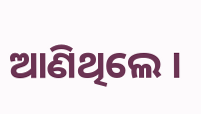ଆଣିଥିଲେ ।